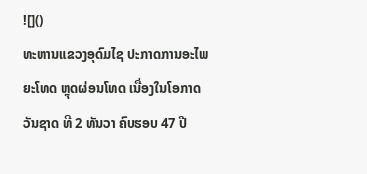![]()
ທະຫານແຂວງອຸດົມໄຊ ປະກາດການອະໄພຍະໂທດ ຫຼຸດຜ່ອນໂທດ ເນື່ອງໃນໂອກາດວັນຊາດ ທີ 2 ທັນວາ ຄົບຮອບ 47 ປີ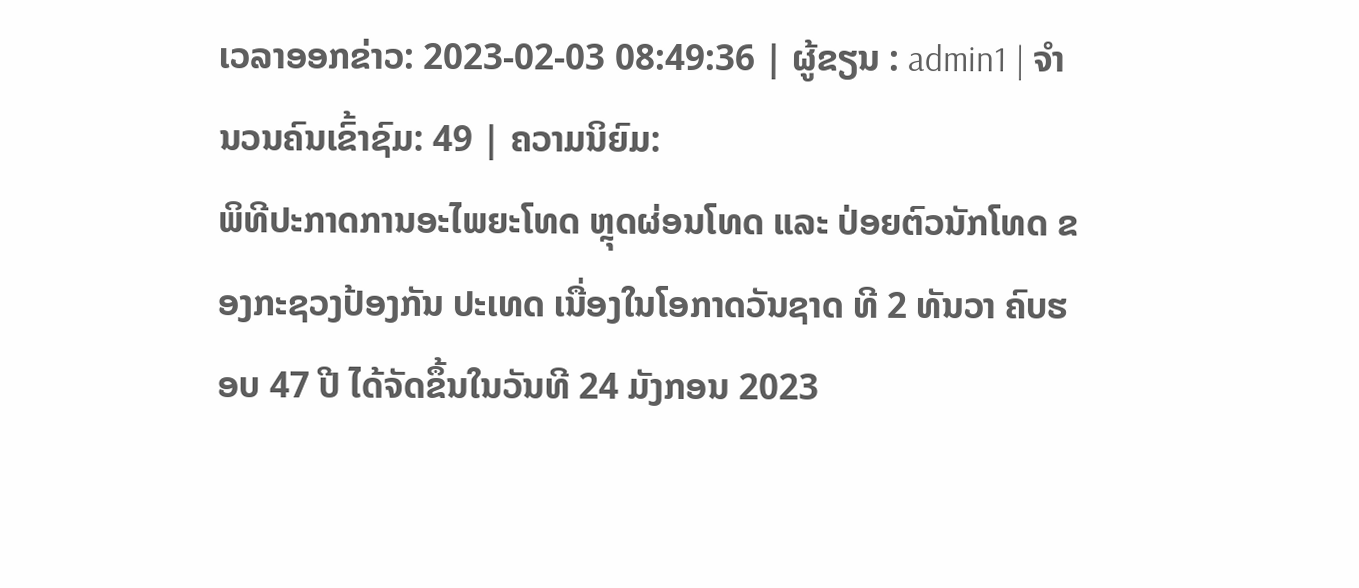ເວລາອອກຂ່າວ: 2023-02-03 08:49:36 | ຜູ້ຂຽນ : admin1 | ຈຳນວນຄົນເຂົ້າຊົມ: 49 | ຄວາມນິຍົມ:
ພິທີປະກາດການອະໄພຍະໂທດ ຫຼຸດຜ່ອນໂທດ ແລະ ປ່ອຍຕົວນັກໂທດ ຂອງກະຊວງປ້ອງກັນ ປະເທດ ເນື່ອງໃນໂອກາດວັນຊາດ ທີ 2 ທັນວາ ຄົບຮອບ 47 ປີ ໄດ້ຈັດຂຶ້ນໃນວັນທີ 24 ມັງກອນ 2023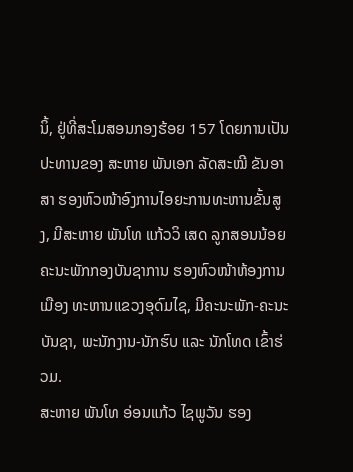ນິ້, ຢູ່ທີ່ສະໂມສອນກອງຮ້ອຍ 157 ໂດຍການເປັນປະທານຂອງ ສະຫາຍ ພັນເອກ ລັດສະໝີ ຂັນອາສາ ຮອງຫົວໜ້າອົງການໄອຍະການທະຫານຂັ້ນສູງ, ມີສະຫາຍ ພັນໂທ ແກ້ວວິ ເສດ ລູກສອນນ້ອຍ ຄະນະພັກກອງບັນຊາການ ຮອງຫົວໜ້າຫ້ອງການເມືອງ ທະຫານແຂວງອຸດົມໄຊ, ມີຄະນະພັກ-ຄະນະບັນຊາ, ພະນັກງານ-ນັກຮົບ ແລະ ນັກໂທດ ເຂົ້າຮ່ວມ.
ສະຫາຍ ພັນໂທ ອ່ອນແກ້ວ ໄຊພູວັນ ຮອງ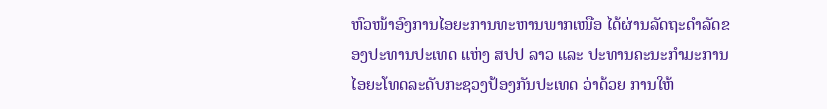ຫົວໜ້າອົງການໄອຍະການທະຫານພາກເໜືອ ໄດ້ຜ່ານລັດຖະດຳລັດຂອງປະທານປະເທດ ແຫ່ງ ສປປ ລາວ ແລະ ປະທານຄະນະກຳມະການໄອຍະໂທດລະດັບກະຊວງປ້ອງກັນປະເທດ ວ່າດ້ວຍ ການໃຫ້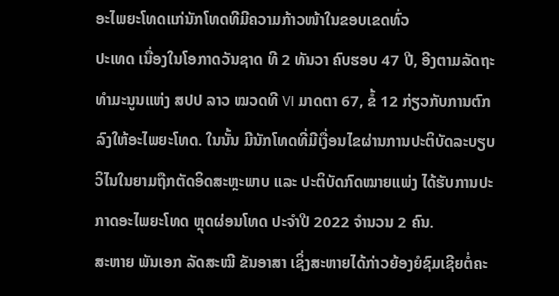ອະໄພຍະໂທດແກ່ນັກໂທດທີມີຄວາມກ້າວໜ້າໃນຂອບເຂດທົ່ວ
ປະເທດ ເນື່ອງໃນໂອກາດວັນຊາດ ທີ 2 ທັນວາ ຄົບຮອບ 47 ປີ, ອີງຕາມລັດຖະທຳມະນູນແຫ່ງ ສປປ ລາວ ໝວດທີ VI ມາດຕາ 67, ຂໍ້ 12 ກ່ຽວກັບການຕົກລົງໃຫ້ອະໄພຍະໂທດ. ໃນນັ້ນ ມີນັກໂທດທີ່ມີເງື່ອນໄຂຜ່ານການປະຕິບັດລະບຽບວິໄນໃນຍາມຖືກຕັດອິດສະຫຼະພາບ ແລະ ປະຕິບັດກົດໝາຍແພ່ງ ໄດ້ຮັບການປະ
ກາດອະໄພຍະໂທດ ຫຼຸດຜ່ອນໂທດ ປະຈຳປີ 2022 ຈຳນວນ 2 ຄົນ.
ສະຫາຍ ພັນເອກ ລັດສະໝີ ຂັນອາສາ ເຊິ່ງສະຫາຍໄດ້ກ່າວຍ້ອງຍໍຊົມເຊີຍຕໍ່ຄະ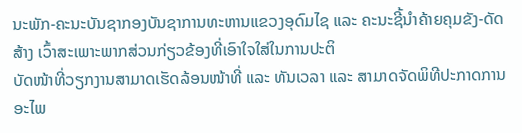ນະພັກ-ຄະນະບັນຊາກອງບັນຊາການທະຫານແຂວງອຸດົມໄຊ ແລະ ຄະນະຊີ້ນຳຄ້າຍຄຸມຂັງ-ດັດສ້າງ ເວົ້າສະເພາະພາກສ່ວນກ່ຽວຂ້ອງທີ່ເອົາໃຈໃສ່ໃນການປະຕິ
ບັດໜ້າທີ່ວຽກງານສາມາດເຮັດລ້ອນໜ້າທີ່ ແລະ ທັນເວລາ ແລະ ສາມາດຈັດພິທີປະກາດການອະໄພ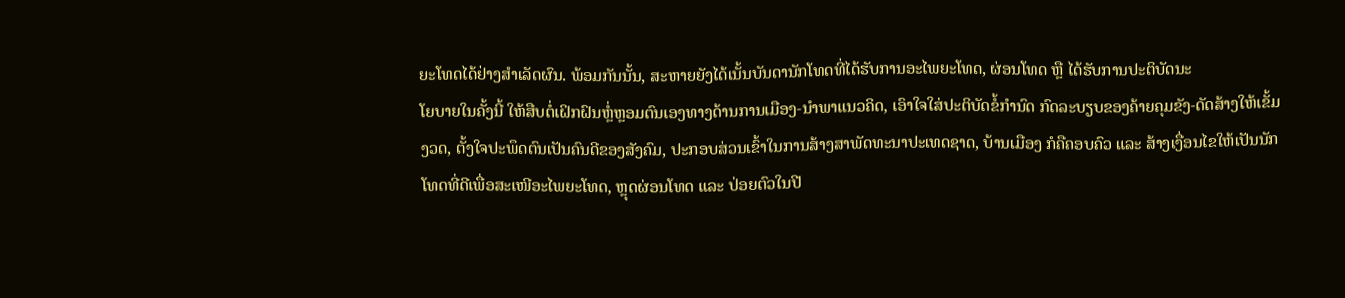ຍະໂທດໄດ້ຢ່າງສຳເລັດຜົນ. ພ້ອມກັນນັ້ນ, ສະຫາຍຍັງໄດ້ເນັ້ນບັນດານັກໂທດທີ່ໄດ້ຮັບການອະໄພຍະໂທດ, ຜ່ອນໂທດ ຫຼື ໄດ້ຮັບການປະຕິບັດນະ
ໂຍບາຍໃນຄັ້ງນີ້ ໃຫ້ສືບຕໍ່ເຝິກຝົນຫຼໍ່ຫຼອມຕົນເອງທາງດ້ານການເມືອງ-ນຳພາແນວຄິດ, ເອົາໃຈໃສ່ປະຕິບັດຂໍ້ກຳນົດ ກົດລະບຽບຂອງຄ້າຍຄຸມຂັງ-ດັດສ້າງໃຫ້ເຂັ້ມງວດ, ຕັ້ງໃຈປະພຶດຕົນເປັນຄົນດີຂອງສັງຄົມ, ປະກອບສ່ວນເຂົ້າໃນການສ້າງສາພັດທະນາປະເທດຊາດ, ບ້ານເມືອງ ກໍຄືຄອບຄົວ ແລະ ສ້າງເງື່ອນໄຂໃຫ້ເປັນນັກໂທດທີ່ດີເພື່ອສະເໜີອະໄພຍະໂທດ, ຫຼຸດຜ່ອນໂທດ ແລະ ປ່ອຍຕົວໃນປີ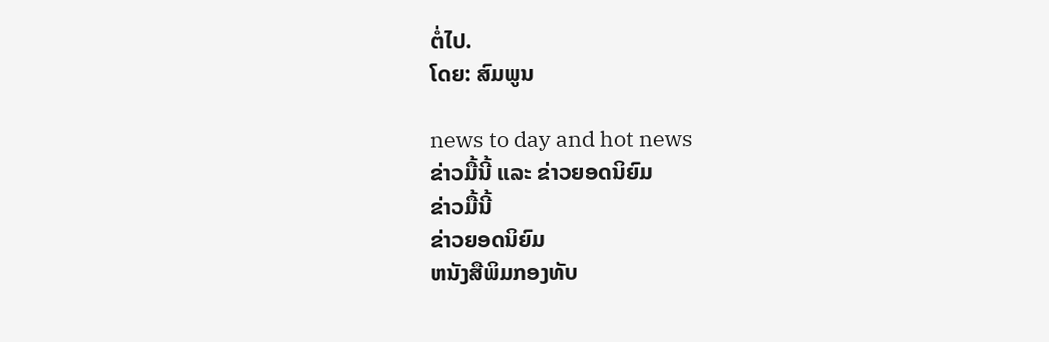ຕໍ່ໄປ.
ໂດຍ: ສົມພູນ

news to day and hot news
ຂ່າວມື້ນີ້ ແລະ ຂ່າວຍອດນິຍົມ
ຂ່າວມື້ນີ້
ຂ່າວຍອດນິຍົມ
ຫນັງສືພິມກອງທັບ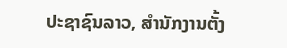ປະຊາຊົນລາວ, ສຳນັກງານຕັ້ງ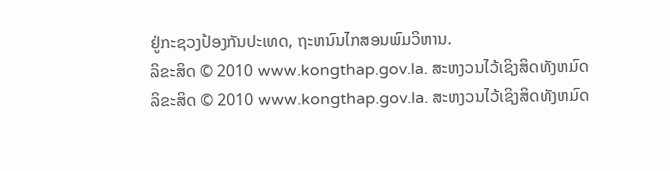ຢູ່ກະຊວງປ້ອງກັນປະເທດ, ຖະຫນົນໄກສອນພົມວິຫານ.
ລິຂະສິດ © 2010 www.kongthap.gov.la. ສະຫງວນໄວ້ເຊິງສິດທັງຫມົດ
ລິຂະສິດ © 2010 www.kongthap.gov.la. ສະຫງວນໄວ້ເຊິງສິດທັງຫມົດ